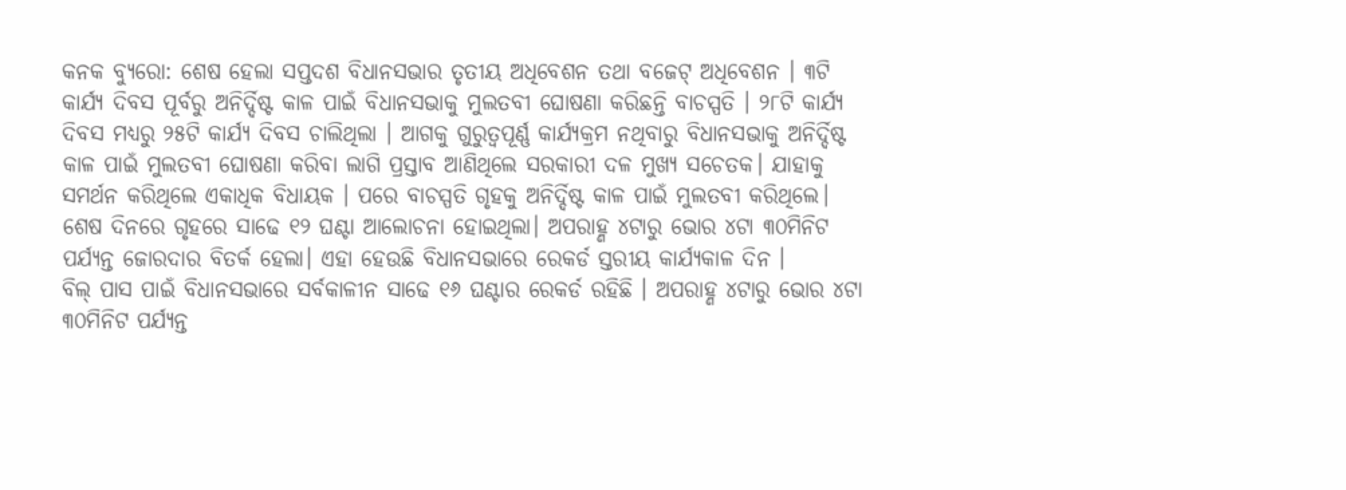କନକ ବ୍ୟୁରୋ: ଶେଷ ହେଲା ସପ୍ତଦଶ ବିଧାନସଭାର ତୃତୀୟ ଅଧିବେଶନ ତଥା ବଜେଟ୍ ଅଧିବେଶନ । ୩ଟି କାର୍ଯ୍ୟ ଦିବସ ପୂର୍ବରୁ ଅନିର୍ଦ୍ଦିଷ୍ଟ କାଳ ପାଇଁ ବିଧାନସଭାକୁ ମୁଲତବୀ ଘୋଷଣା କରିଛନ୍ତି ବାଚସ୍ପତି । ୨୮ଟି କାର୍ଯ୍ୟ ଦିବସ ମଧ୍ୟରୁ ୨୫ଟି କାର୍ଯ୍ୟ ଦିବସ ଚାଲିଥିଲା । ଆଗକୁ ଗୁରୁତ୍ୱପୂର୍ଣ୍ଣ କାର୍ଯ୍ୟକ୍ରମ ନଥିବାରୁ ବିଧାନସଭାକୁ ଅନିର୍ଦ୍ଦିଷ୍ଟ କାଳ ପାଇଁ ମୁଲତବୀ ଘୋଷଣା କରିବା ଲାଗି ପ୍ରସ୍ତାବ ଆଣିଥିଲେ ସରକାରୀ ଦଳ ମୁଖ୍ୟ ସଚେତକ। ଯାହାକୁ ସମର୍ଥନ କରିଥିଲେ ଏକାଧିକ ବିଧାୟକ । ପରେ ବାଚସ୍ପତି ଗୃହକୁ ଅନିର୍ଦ୍ଦିଷ୍ଟ କାଳ ପାଇଁ ମୁଲତବୀ କରିଥିଲେ।
ଶେଷ ଦିନରେ ଗୃହରେ ସାଢେ ୧୨ ଘଣ୍ଟା ଆଲୋଚନା ହୋଇଥିଲା। ଅପରାହ୍ଣ ୪ଟାରୁ ଭୋର ୪ଟା ୩୦ମିନିଟ ପର୍ଯ୍ୟନ୍ତ ଜୋରଦାର ବିତର୍କ ହେଲା। ଏହା ହେଉଛି ବିଧାନସଭାରେ ରେକର୍ଡ ସ୍ତରୀୟ କାର୍ଯ୍ୟକାଳ ଦିନ ।
ବିଲ୍ ପାସ ପାଇଁ ବିଧାନସଭାରେ ସର୍ବକାଳୀନ ସାଢେ ୧୬ ଘଣ୍ଟାର ରେକର୍ଡ ରହିଛି । ଅପରାହ୍ଣ ୪ଟାରୁ ଭୋର ୪ଟା ୩୦ମିନିଟ ପର୍ଯ୍ୟନ୍ତ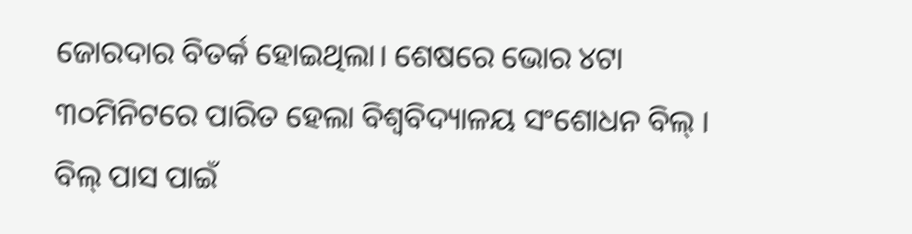ଜୋରଦାର ବିତର୍କ ହୋଇଥିଲା। ଶେଷରେ ଭୋର ୪ଟା ୩୦ମିନିଟରେ ପାରିତ ହେଲା ବିଶ୍ୱବିଦ୍ୟାଳୟ ସଂଶୋଧନ ବିଲ୍ । ବିଲ୍ ପାସ ପାଇଁ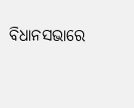ବିଧାନସଭାରେ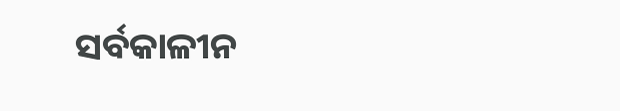ସର୍ବକାଳୀନ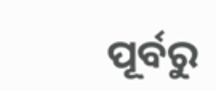ପୂର୍ବରୁ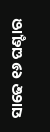ସାଢେ ୧୬ ଘଣ୍ଟାର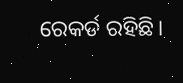ରେକର୍ଡ ରହିଛି।